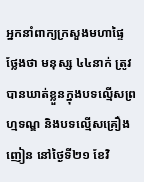អ្នកនាំពាក្យក្រសួងមហាផ្ទៃ ថ្លែងថា មនុស្ស ៤៤នាក់ ត្រូវបានឃាត់ខ្លួនក្នុងបទល្មើសព្រហ្មទណ្ឌ និងបទល្មើសគ្រឿងញៀន នៅថ្ងៃទី២១ ខែវិ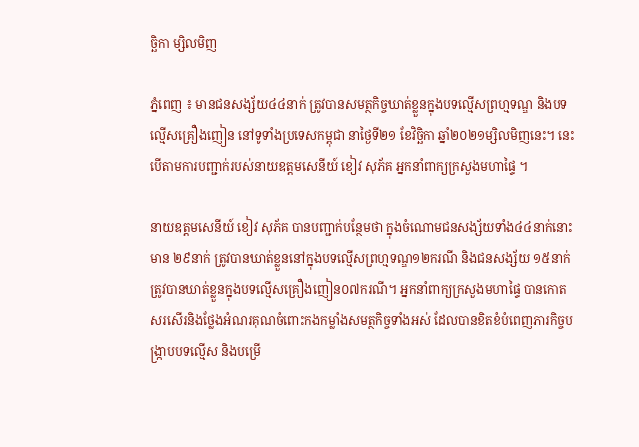ច្ឆិកា ម្សិលមិញ

ភ្នំពេញ ៖ មានជនសង្ស័យ៤៤នាក់ ត្រូវបានសមត្ថកិច្ចឃាត់ខ្លួនក្នុងបទល្មើសព្រហ្មទណ្ឌ និងបទល្មើសគ្រឿងញៀន នៅទូទាំងប្រទេសកម្ពុជា នាថ្ងៃទី២១ ខែវិច្ឆិកា ឆ្នាំ២០២១ម្សិលមិញនេះ។ នេះបើតាមការបញ្ជាក់របស់នាយឧត្តមសេនីយ៍ ខៀវ សុភ័គ អ្នកនាំពាក្យក្រសួងមហាផ្ទៃ ។

នាយឧត្តមសេនីយ៍ ខៀវ សុភ័គ បានបញ្ជាក់បន្ថែមថា ក្នុងចំណោមជនសង្ស័យទាំង៤៤នាក់នោះ មាន ២៩នាក់ ត្រូវបានឃាត់ខ្លួននៅក្នុងបទល្មើសព្រហ្មទណ្ឌ១២ករណី និងជនសង្ស័យ ១៥នាក់ ត្រូវបានឃាត់ខ្លួនក្នុងបទល្មើសគ្រឿងញៀន០៧ករណី។ អ្នកនាំពាក្យក្រសួងមហាផ្ទៃ បានកោតសរសើរនិងថ្លែងអំណរគុណចំពោះកងកម្លាំងសមត្ថកិច្ចទាំងអស់ ដែលបានខិតខំបំពេញភារកិច្ចបង្ក្រាបបទល្មើស និងបម្រើ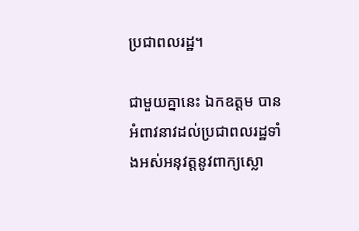ប្រជាពលរដ្ឋ។

ជាមួយគ្នានេះ ឯកឧត្តម បានអំពាវនាវដល់ប្រជាពលរដ្ឋទាំងអស់អនុវត្តនូវពាក្យស្លោ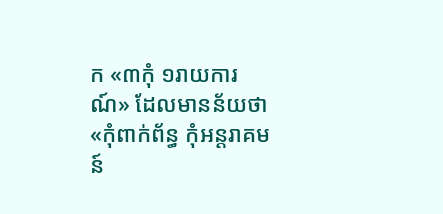ក «៣កុំ ១រាយការណ៍» ដែលមានន័យថា «កុំពាក់ព័ន្ធ កុំអន្តរាគមន៍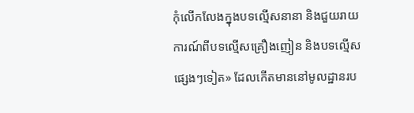កុំលើកលែងក្នុងបទល្មើសនានា និងជួយរាយការណ៍ពីបទល្មើសគ្រឿងញៀន និងបទល្មើសផ្សេងៗទៀត» ដែលកើតមាននៅមូលដ្ឋានរប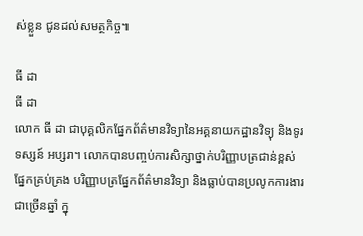ស់ខ្លួន ជូនដល់សមត្ថកិច្ច៕

ធី ដា
ធី ដា
លោក ធី ដា ជាបុគ្គលិកផ្នែកព័ត៌មានវិទ្យានៃអគ្គនាយកដ្ឋានវិទ្យុ និងទូរទស្សន៍ អប្សរា។ លោកបានបញ្ចប់ការសិក្សាថ្នាក់បរិញ្ញាបត្រជាន់ខ្ពស់ ផ្នែកគ្រប់គ្រង បរិញ្ញាបត្រផ្នែកព័ត៌មានវិទ្យា និងធ្លាប់បានប្រលូកការងារជាច្រើនឆ្នាំ ក្នុ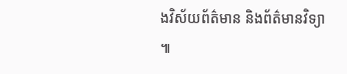ងវិស័យព័ត៌មាន និងព័ត៌មានវិទ្យា ៕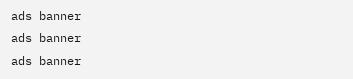ads banner
ads banner
ads banner